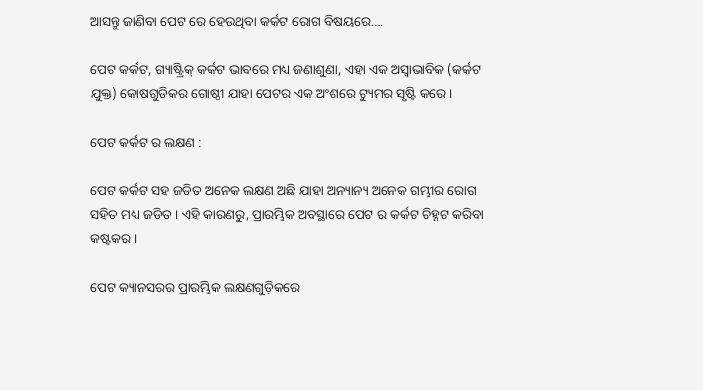ଆସନ୍ତୁ ଜାଣିବା ପେଟ ରେ ହେଉଥିବା କର୍କଟ ରୋଗ ବିଷୟରେ….

ପେଟ କର୍କଟ, ଗ୍ୟାଷ୍ଟ୍ରିକ୍ କର୍କଟ ଭାବରେ ମଧ୍ୟ ଜଣାଶୁଣା, ଏହା ଏକ ଅସ୍ୱାଭାବିକ (କର୍କଟ ଯୁକ୍ତ) କୋଷଗୁଡିକର ଗୋଷ୍ଠୀ ଯାହା ପେଟର ଏକ ଅଂଶରେ ଟ୍ୟୁମର ସୃଷ୍ଟି କରେ ।

ପେଟ କର୍କଟ ର ଲକ୍ଷଣ :

ପେଟ କର୍କଟ ସହ ଜଡିତ ଅନେକ ଲକ୍ଷଣ ଅଛି ଯାହା ଅନ୍ୟାନ୍ୟ ଅନେକ ଗମ୍ଭୀର ରୋଗ ସହିତ ମଧ୍ୟ ଜଡିତ । ଏହି କାରଣରୁ, ପ୍ରାରମ୍ଭିକ ଅବସ୍ଥାରେ ପେଟ ର କର୍କଟ ଚିହ୍ନଟ କରିବା କଷ୍ଟକର ।

ପେଟ କ୍ୟାନସରର ପ୍ରାରମ୍ଭିକ ଲକ୍ଷଣଗୁଡ଼ିକରେ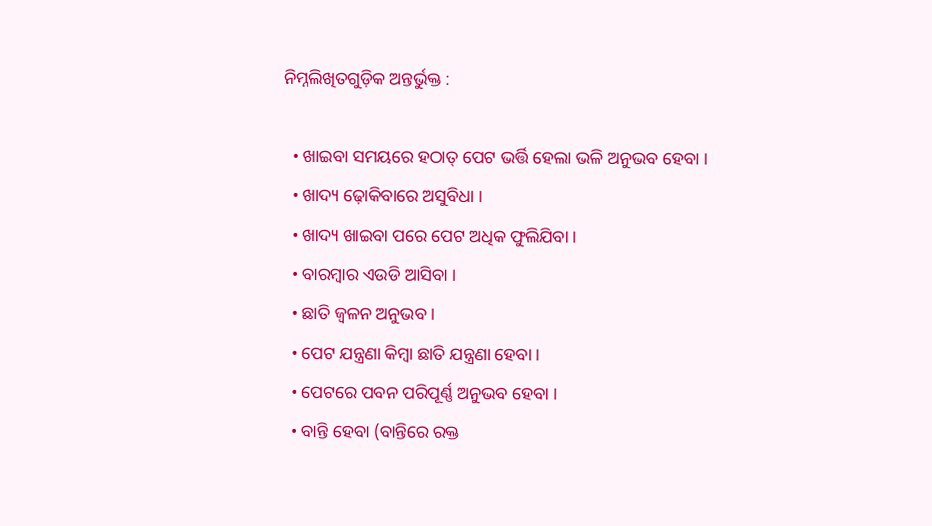ନିମ୍ନଲିଖିତଗୁଡ଼ିକ ଅନ୍ତର୍ଭୁକ୍ତ :

  • ଖାଇବା ସମୟରେ ହଠାତ୍ ପେଟ ଭର୍ତ୍ତି ହେଲା ଭଳି ଅନୁଭବ ହେବା ।
  • ଖାଦ୍ୟ ଢ଼ୋକିବାରେ ଅସୁବିଧା ।
  • ଖାଦ୍ୟ ଖାଇବା ପରେ ପେଟ ଅଧିକ ଫୁଲିଯିବା ।
  • ବାରମ୍ବାର ଏଉଡି ଆସିବା ।
  • ଛାତି ଜ୍ଵଳନ ଅନୁଭବ ।
  • ପେଟ ଯନ୍ତ୍ରଣା କିମ୍ବା ଛାତି ଯନ୍ତ୍ରଣା ହେବା ।
  • ପେଟରେ ପବନ ପରିପୂର୍ଣ୍ଣ ଅନୁଭବ ହେବା ।
  • ବାନ୍ତି ହେବା (ବାନ୍ତିରେ ରକ୍ତ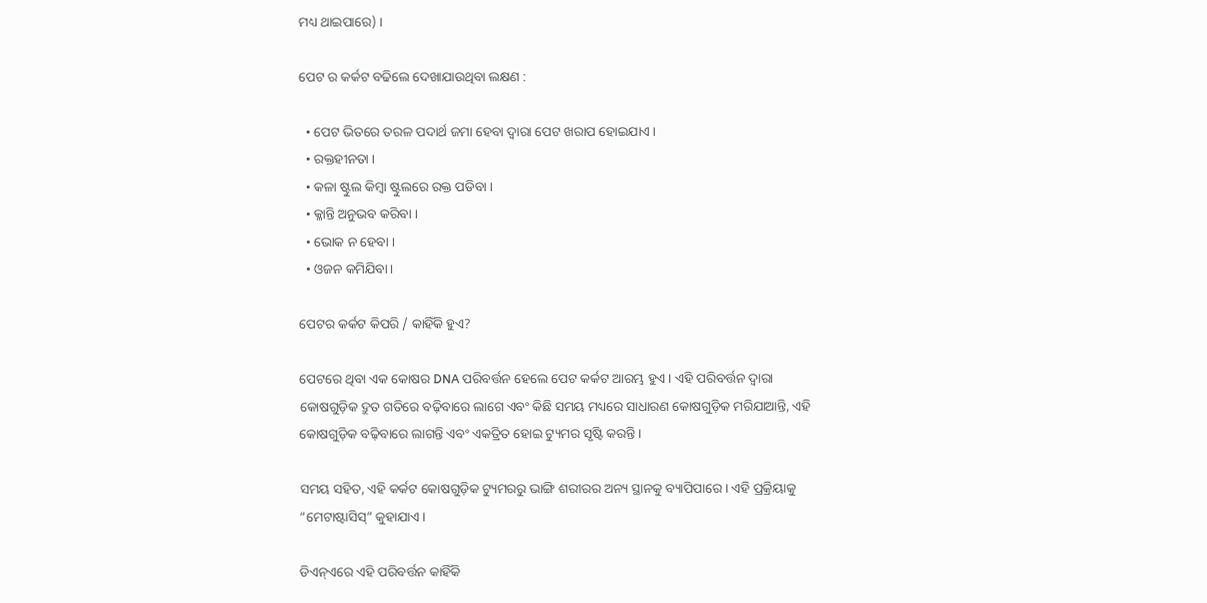ମଧ୍ୟ ଥାଇପାରେ) ।

ପେଟ ର କର୍କଟ ବଢିଲେ ଦେଖାଯାଉଥିବା ଲକ୍ଷଣ :

  • ପେଟ ଭିତରେ ତରଳ ପଦାର୍ଥ ଜମା ହେବା ଦ୍ୱାରା ପେଟ ଖରାପ ହୋଇଯାଏ ।
  • ରକ୍ତହୀନତା ।
  • କଳା ଷ୍ଟୁଲ କିମ୍ବା ଷ୍ଟୁଲରେ ରକ୍ତ ପଡିବା ।
  • କ୍ଳାନ୍ତି ଅନୁଭବ କରିବା ।
  • ଭୋକ ନ ହେବା ।
  • ଓଜନ କମିଯିବା ।

ପେଟର କର୍କଟ କିପରି / କାହିଁକି ହୁଏ?

ପେଟରେ ଥିବା ଏକ କୋଷର DNA ପରିବର୍ତ୍ତନ ହେଲେ ପେଟ କର୍କଟ ଆରମ୍ଭ ହୁଏ । ଏହି ପରିବର୍ତ୍ତନ ଦ୍ଵାରା କୋଷଗୁଡ଼ିକ ଦ୍ରୁତ ଗତିରେ ବଢ଼ିବାରେ ଲାଗେ ଏବଂ କିଛି ସମୟ ମଧ୍ୟରେ ସାଧାରଣ କୋଷଗୁଡ଼ିକ ମରିଯାଆନ୍ତି, ଏହି କୋଷଗୁଡ଼ିକ ବଢ଼ିବାରେ ଲାଗନ୍ତି ଏବଂ ଏକତ୍ରିତ ହୋଇ ଟ୍ୟୁମର ସୃଷ୍ଟି କରନ୍ତି ।

ସମୟ ସହିତ, ଏହି କର୍କଟ କୋଷଗୁଡ଼ିକ ଟ୍ୟୁମରରୁ ଭାଙ୍ଗି ଶରୀରର ଅନ୍ୟ ସ୍ଥାନକୁ ବ୍ୟାପିପାରେ । ଏହି ପ୍ରକ୍ରିୟାକୁ “ମେଟାଷ୍ଟାସିସ୍” କୁହାଯାଏ ।

ଡିଏନ୍ଏରେ ଏହି ପରିବର୍ତ୍ତନ କାହିଁକି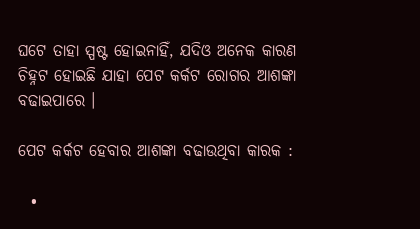ଘଟେ ତାହା ସ୍ପଷ୍ଟ ହୋଇନାହିଁ, ଯଦିଓ ଅନେକ କାରଣ ଚିହ୍ନଟ ହୋଇଛି ଯାହା ପେଟ କର୍କଟ ରୋଗର ଆଶଙ୍କା ବଢାଇପାରେ ।

ପେଟ କର୍କଟ ହେବାର ଆଶଙ୍କା ବଢାଉଥିବା କାରକ :

  •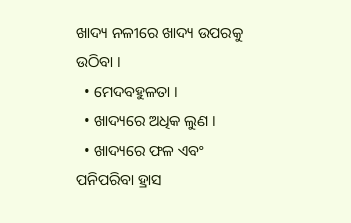ଖାଦ୍ୟ ନଳୀରେ ଖାଦ୍ୟ ଉପରକୁ ଉଠିବା ।
  • ମେଦବହୁଳତା ।
  • ଖାଦ୍ୟରେ ଅଧିକ ଲୁଣ ।
  • ଖାଦ୍ୟରେ ଫଳ ଏବଂ ପନିପରିବା ହ୍ରାସ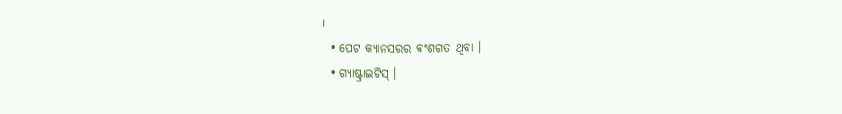।
  • ପେଟ କ୍ୟାନସରର ଵଂଶଗତ ଥିବା ।
  • ଗ୍ୟାଷ୍ଟ୍ରାଇଟିସ୍ ।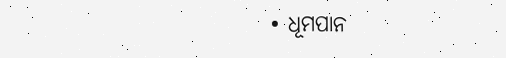• ଧୂମପାନ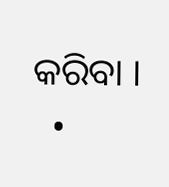କରିବା ।
  •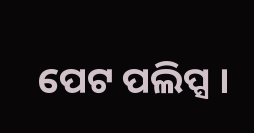ପେଟ ପଲିପ୍ସ ।